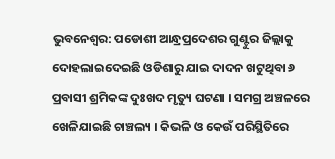ଭୁବନେଶ୍ବର: ପଡୋଶୀ ଆନ୍ଧ୍ରପ୍ରଦେଶର ଗୁଣ୍ଟୁର ଜିଲ୍ଲାକୁ ଦୋହଲାଇଦେଇଛି ଓଡିଶାରୁ ଯାଇ ଦାଦନ ଖଟୁଥିବା ୬ ପ୍ରବାସୀ ଶ୍ରମିକଙ୍କ ଦୁଃଖଦ ମୃତ୍ୟୁ ଘଟଣା । ସମଗ୍ର ଅଞ୍ଚଳରେ ଖେଳିଯାଇଛି ଚାଞ୍ଚଲ୍ୟ । କିଭଳି ଓ କେଉଁ ପରିସ୍ଥିତିରେ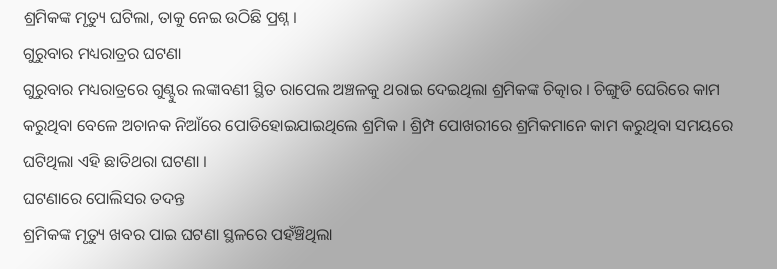ଶ୍ରମିକଙ୍କ ମୃତ୍ୟୁ ଘଟିଲା, ତାକୁ ନେଇ ଉଠିଛି ପ୍ରଶ୍ନ ।
ଗୁରୁବାର ମଧ୍ୟରାତ୍ରର ଘଟଣା
ଗୁରୁବାର ମଧ୍ୟରାତ୍ରରେ ଗୁଣ୍ଟୁର ଲଙ୍କାବଣୀ ସ୍ଥିତ ରାପେଲ ଅଞ୍ଚଳକୁ ଥରାଇ ଦେଇଥିଲା ଶ୍ରମିକଙ୍କ ଚିତ୍କାର । ଚିଙ୍ଗୁଡି ଘେରିରେ କାମ କରୁଥିବା ବେଳେ ଅଚାନକ ନିଆଁରେ ପୋଡିହୋଇଯାଇଥିଲେ ଶ୍ରମିକ । ଶ୍ରିମ୍ପ ପୋଖରୀରେ ଶ୍ରମିକମାନେ କାମ କରୁଥିବା ସମୟରେ ଘଟିଥିଲା ଏହି ଛାତିଥରା ଘଟଣା ।
ଘଟଣାରେ ପୋଲିସର ତଦନ୍ତ
ଶ୍ରମିକଙ୍କ ମୃତ୍ୟୁ ଖବର ପାଇ ଘଟଣା ସ୍ଥଳରେ ପହଁଞ୍ଚିଥିଲା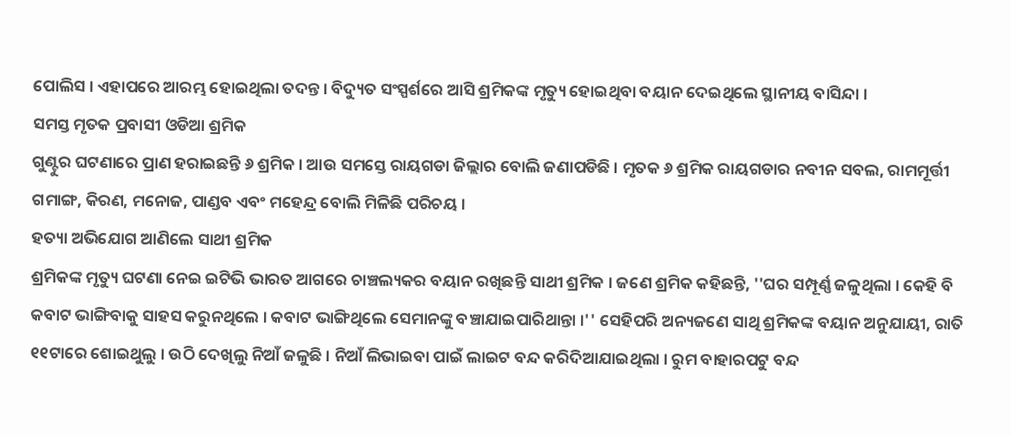ପୋଲିସ । ଏହାପରେ ଆରମ୍ଭ ହୋଇଥିଲା ତଦନ୍ତ । ବିଦ୍ୟୁତ ସଂସ୍ପର୍ଶରେ ଆସି ଶ୍ରମିକଙ୍କ ମୃତ୍ୟୁ ହୋଇଥିବା ବୟାନ ଦେଇଥିଲେ ସ୍ଥାନୀୟ ବାସିନ୍ଦା ।
ସମସ୍ତ ମୃତକ ପ୍ରବାସୀ ଓଡିଆ ଶ୍ରମିକ
ଗୁଣ୍ଟୁର ଘଟଣାରେ ପ୍ରାଣ ହରାଇଛନ୍ତି ୬ ଶ୍ରମିକ । ଆଉ ସମସ୍ତେ ରାୟଗଡା ଜିଲ୍ଲାର ବୋଲି ଜଣାପଡିଛି । ମୃତକ ୬ ଶ୍ରମିକ ରାୟଗଡାର ନବୀନ ସବଲ, ରାମମୂର୍ତ୍ତୀ ଗମାଙ୍ଗ, କିରଣ, ମନୋଜ, ପାଣ୍ଡବ ଏବଂ ମହେନ୍ଦ୍ର ବୋଲି ମିଳିଛି ପରିଚୟ ।
ହତ୍ୟା ଅଭିଯୋଗ ଆଣିଲେ ସାଥୀ ଶ୍ରମିକ
ଶ୍ରମିକଙ୍କ ମୃତ୍ୟୁ ଘଟଣା ନେଇ ଇଟିଭି ଭାରତ ଆଗରେ ଚାଞ୍ଚଲ୍ୟକର ବୟାନ ରଖିଛନ୍ତି ସାଥୀ ଶ୍ରମିକ । ଜଣେ ଶ୍ରମିକ କହିଛନ୍ତି, ''ଘର ସମ୍ପୂର୍ଣ୍ଣ ଜଳୁଥିଲା । କେହି ବି କବାଟ ଭାଙ୍ଗିବାକୁ ସାହସ କରୁନଥିଲେ । କବାଟ ଭାଙ୍ଗିଥିଲେ ସେମାନଙ୍କୁ ବଞ୍ଚାଯାଇପାରିଥାନ୍ତା ।'' ସେହିପରି ଅନ୍ୟଜଣେ ସାଥି ଶ୍ରମିକଙ୍କ ବୟାନ ଅନୁଯାୟୀ, ରାତି ୧୧ଟାରେ ଶୋଇଥୁଲୁ । ଉଠି ଦେଖିଲୁ ନିଆଁ ଜଳୁଛି । ନିଆଁ ଲିଭାଇବା ପାଇଁ ଲାଇଟ ବନ୍ଦ କରିଦିଆଯାଇଥିଲା । ରୁମ ବାହାରପଟୁ ବନ୍ଦ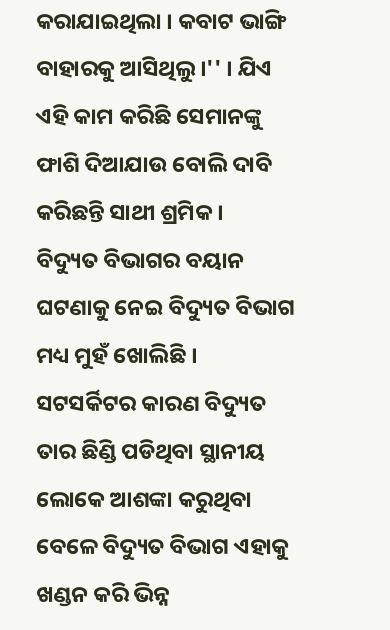କରାଯାଇଥିଲା । କବାଟ ଭାଙ୍ଗି ବାହାରକୁ ଆସିଥିଲୁ ।'' । ଯିଏ ଏହି କାମ କରିଛି ସେମାନଙ୍କୁ ଫାଶି ଦିଆଯାଉ ବୋଲି ଦାବି କରିଛନ୍ତି ସାଥୀ ଶ୍ରମିକ ।
ବିଦ୍ୟୁତ ବିଭାଗର ବୟାନ
ଘଟଣାକୁ ନେଇ ବିଦ୍ୟୁତ ବିଭାଗ ମଧ୍ୟ ମୁହଁ ଖୋଲିଛି । ସଟସର୍କିଟର କାରଣ ବିଦ୍ୟୁତ ତାର ଛିଣ୍ଡି ପଡିଥିବା ସ୍ଥାନୀୟ ଲୋକେ ଆଶଙ୍କା କରୁଥିବା ବେଳେ ବିଦ୍ୟୁତ ବିଭାଗ ଏହାକୁ ଖଣ୍ଡନ କରି ଭିନ୍ନ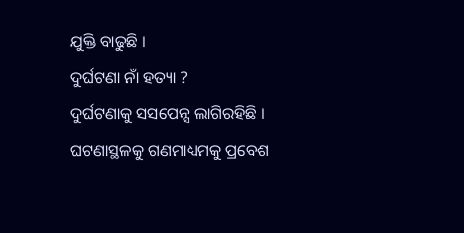ଯୁକ୍ତି ବାଢୁଛି ।
ଦୁର୍ଘଟଣା ନାଁ ହତ୍ୟା ?
ଦୁର୍ଘଟଣାକୁ ସସପେନ୍ସ ଲାଗିରହିଛି । ଘଟଣାସ୍ଥଳକୁ ଗଣମାଧ୍ୟମକୁ ପ୍ରବେଶ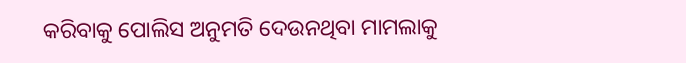କରିବାକୁ ପୋଲିସ ଅନୁମତି ଦେଉନଥିବା ମାମଲାକୁ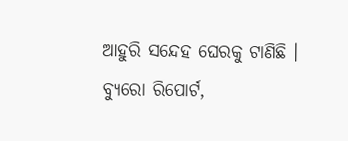ଆହୁରି ସନ୍ଦେହ ଘେରକୁ ଟାଣିଛି ।
ବ୍ୟୁରୋ ରିପୋର୍ଟ,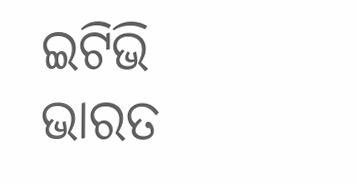ଇଟିଭି ଭାରତ